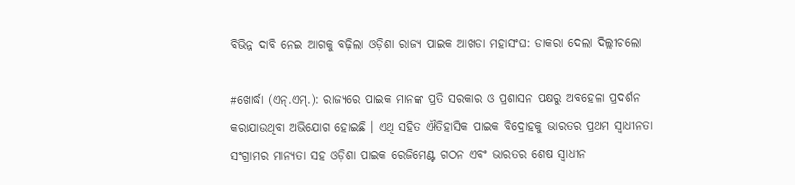ବିଭିନ୍ନ ଦାବି ନେଇ ଆଗକୁ ବଢ଼ିଲା ଓଡ଼ିଶା ରାଜ୍ୟ ପାଇକ ଆଖଡା ମହାସଂଘ: ଡାକରା ଦେଲା ଦିଲ୍ଲୀଚଲୋ

#ଖୋର୍ଦ୍ଧା (ଏନ୍.ଏମ୍.): ରାଜ୍ୟରେ ପାଇକ ମାନଙ୍କ ପ୍ରତି ସରକାର ଓ ପ୍ରଶାସନ ପକ୍ଷରୁ ଅବହେଳା ପ୍ରଦର୍ଶନ କରାଯାଉଥିବା ଅଭିଯୋଗ ହୋଇଛି । ଏଥି ସହିତ ଐତିହାସିକ ପାଇକ ବିଦ୍ରୋହକୁ ଭାରତର ପ୍ରଥମ ସ୍ୱାଧୀନତା ସଂଗ୍ରାମର ମାନ୍ୟତା ସହ ଓଡ଼ିଶା ପାଇକ ରେଜିମେଣ୍ଟ ଗଠନ ଏବଂ ଭାରତର ଶେଷ ସ୍ୱାଧୀନ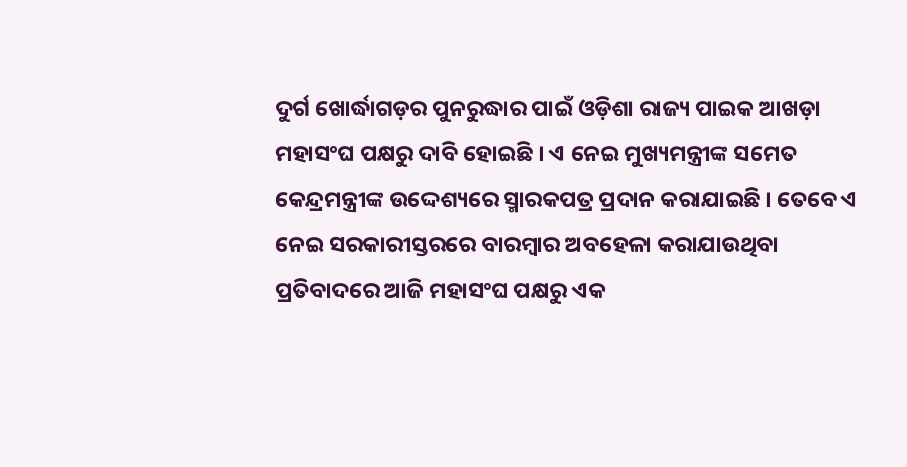ଦୁର୍ଗ ଖୋର୍ଦ୍ଧାଗଡ଼ର ପୁନରୁଦ୍ଧାର ପାଇଁ ଓଡ଼ିଶା ରାଜ୍ୟ ପାଇକ ଆଖଡ଼ା ମହାସଂଘ ପକ୍ଷରୁ ଦାବି ହୋଇଛି । ଏ ନେଇ ମୁଖ୍ୟମନ୍ତ୍ରୀଙ୍କ ସମେତ କେନ୍ଦ୍ରମନ୍ତ୍ରୀଙ୍କ ଉଦ୍ଦେଶ୍ୟରେ ସ୍ମାରକପତ୍ର ପ୍ରଦାନ କରାଯାଇଛି । ତେବେ ଏ ନେଇ ସରକାରୀସ୍ତରରେ ବାରମ୍ବାର ଅବହେଳା କରାଯାଉଥିବା ପ୍ରତିବାଦରେ ଆଜି ମହାସଂଘ ପକ୍ଷରୁ ଏକ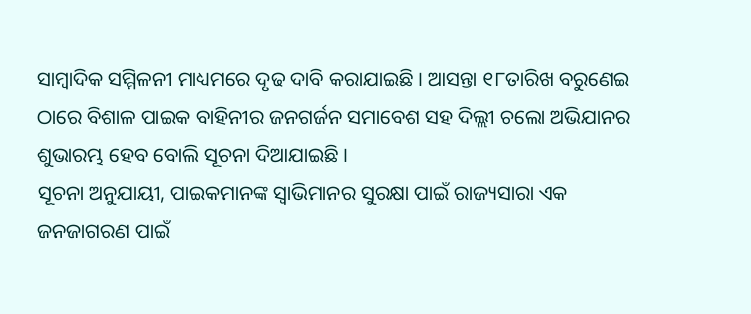ସାମ୍ବାଦିକ ସମ୍ମିଳନୀ ମାଧ୍ୟମରେ ଦୃଢ ଦାବି କରାଯାଇଛି । ଆସନ୍ତା ୧୮ତାରିଖ ବରୁଣେଇ ଠାରେ ବିଶାଳ ପାଇକ ବାହିନୀର ଜନଗର୍ଜନ ସମାବେଶ ସହ ଦିଲ୍ଲୀ ଚଲୋ ଅଭିଯାନର ଶୁଭାରମ୍ଭ ହେବ ବୋଲି ସୂଚନା ଦିଆଯାଇଛି ।
ସୂଚନା ଅନୁଯାୟୀ, ପାଇକମାନଙ୍କ ସ୍ୱାଭିମାନର ସୁରକ୍ଷା ପାଇଁ ରାଜ୍ୟସାରା ଏକ ଜନଜାଗରଣ ପାଇଁ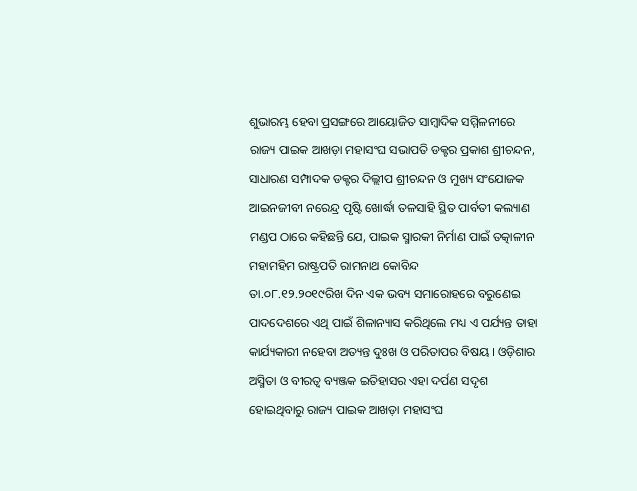ଶୁଭାରମ୍ଭ ହେବା ପ୍ରସଙ୍ଗରେ ଆୟୋଜିତ ସାମ୍ବାଦିକ ସମ୍ମିଳନୀରେ ରାଜ୍ୟ ପାଇକ ଆଖଡ଼ା ମହାସଂଘ ସଭାପତି ଡକ୍ଟର ପ୍ରକାଶ ଶ୍ରୀଚନ୍ଦନ, ସାଧାରଣ ସମ୍ପାଦକ ଡକ୍ଟର ଦିଲ୍ଲୀପ ଶ୍ରୀଚନ୍ଦନ ଓ ମୁଖ୍ୟ ସଂଯୋଜକ ଆଇନଜୀବୀ ନରେନ୍ଦ୍ର ପୃଷ୍ଟି ଖୋର୍ଦ୍ଧା ତଳସାହି ସ୍ଥିତ ପାର୍ବତୀ କଲ୍ୟାଣ ମଣ୍ଡପ ଠାରେ କହିଛନ୍ତି ଯେ, ପାଇକ ସ୍ମାରକୀ ନିର୍ମାଣ ପାଇଁ ତତ୍କାଳୀନ ମହାମହିମ ରାଷ୍ଟ୍ରପତି ରାମନାଥ କୋବିନ୍ଦ
ତା.୦୮.୧୨.୨୦୧୯ରିଖ ଦିନ ଏକ ଭବ୍ୟ ସମାରୋହରେ ବରୁଣେଇ ପାଦଦେଶରେ ଏଥି ପାଇଁ ଶିଳାନ୍ୟାସ କରିଥିଲେ ମଧ୍ୟ ଏ ପର୍ଯ୍ୟନ୍ତ ତାହା କାର୍ଯ୍ୟକାରୀ ନହେବା ଅତ୍ୟନ୍ତ ଦୁଃଖ ଓ ପରିତାପର ବିଷୟ । ଓଡ଼ିଶାର ଅସ୍ମିତା ଓ ବୀରତ୍ୱ ବ୍ୟଞ୍ଜକ ଇତିହାସର ଏହା ଦର୍ପଣ ସଦୃଶ ହୋଇଥିବାରୁ ରାଜ୍ୟ ପାଇକ ଆଖଡ଼ା ମହାସଂଘ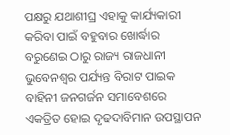ପକ୍ଷରୁ ଯଥାଶୀଘ୍ର ଏହାକୁ କାର୍ଯ୍ୟକାରୀ କରିବା ପାଇଁ ବହୁବାର ଖୋର୍ଦ୍ଧାର ବରୁଣେଇ ଠାରୁ ରାଜ୍ୟ ରାଜଧାନୀ ଭୁବେନଶ୍ୱର ପର୍ଯ୍ୟନ୍ତ ବିରାଟ ପାଇକ ବାହିନୀ ଜନଗର୍ଜନ ସମାବେଶରେ ଏକତ୍ରିତ ହୋଇ ଦୃଢଦାବିମାନ ଉପସ୍ଥାପନ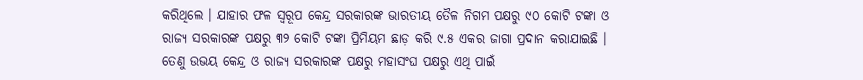କରିଥିଲେ । ଯାହାର ଫଳ ସ୍ୱରୂପ କେନ୍ଦ୍ର ସରକାରଙ୍କ ଭାରତୀୟ ତୈଳ ନିଗମ ପକ୍ଷରୁ ୯୦ କୋଟି ଟଙ୍କା ଓ ରାଜ୍ୟ ସରକାରଙ୍କ ପକ୍ଷରୁ ୩୨ କୋଟି ଟଙ୍କା ପ୍ରିମିୟମ ଛାଡ଼ କରି ୯.୫ ଏକର ଜାଗା ପ୍ରଦାନ କରାଯାଇଛି । ତେଣୁ ଉଭୟ କେନ୍ଦ୍ର ଓ ରାଜ୍ୟ ସରକାରଙ୍କ ପକ୍ଷରୁ ମହାସଂଘ ପକ୍ଷରୁ ଏଥି ପାଇଁ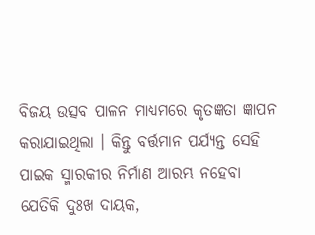ବିଜୟ ଉତ୍ସବ ପାଳନ ମାଧ୍ୟମରେ କୃତଜ୍ଞତା ଜ୍ଞାପନ କରାଯାଇଥିଲା । କିନ୍ତୁ ବର୍ତ୍ତମାନ ପର୍ଯ୍ୟନ୍ତ ସେହି ପାଇକ ସ୍ମାରକୀର ନିର୍ମାଣ ଆରମ୍ଭ ନହେବା ଯେତିକି ଦୁଃଖ ଦାୟକ,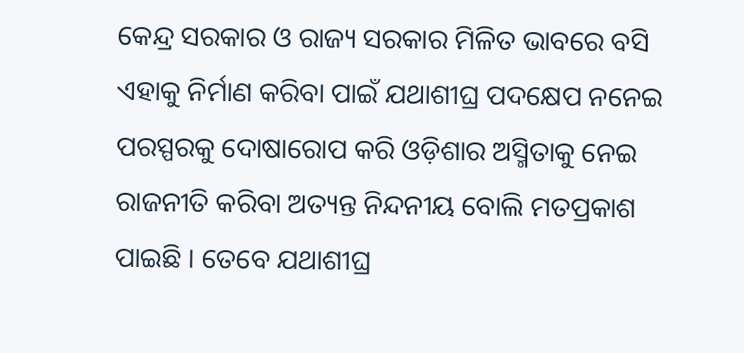କେନ୍ଦ୍ର ସରକାର ଓ ରାଜ୍ୟ ସରକାର ମିଳିତ ଭାବରେ ବସି ଏହାକୁ ନିର୍ମାଣ କରିବା ପାଇଁ ଯଥାଶୀଘ୍ର ପଦକ୍ଷେପ ନନେଇ ପରସ୍ପରକୁ ଦୋଷାରୋପ କରି ଓଡ଼ିଶାର ଅସ୍ମିତାକୁ ନେଇ ରାଜନୀତି କରିବା ଅତ୍ୟନ୍ତ ନିନ୍ଦନୀୟ ବୋଲି ମତପ୍ରକାଶ ପାଇଛି । ତେବେ ଯଥାଶୀଘ୍ର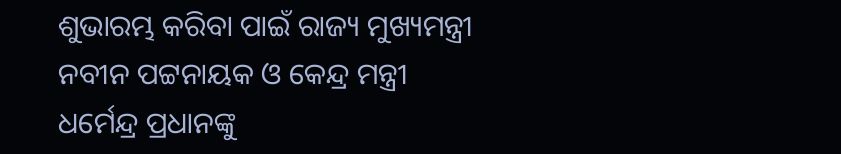ଶୁଭାରମ୍ଭ କରିବା ପାଇଁ ରାଜ୍ୟ ମୁଖ୍ୟମନ୍ତ୍ରୀ ନବୀନ ପଟ୍ଟନାୟକ ଓ କେନ୍ଦ୍ର ମନ୍ତ୍ରୀ ଧର୍ମେନ୍ଦ୍ର ପ୍ରଧାନଙ୍କୁ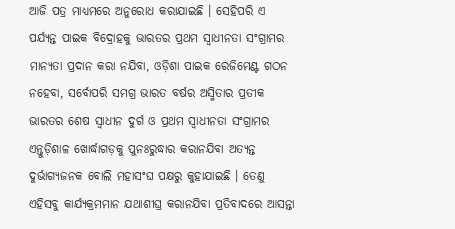ଆଜି ପତ୍ର ମାଧ୍ୟମରେ ଅନୁରୋଧ କରାଯାଇଛି । ସେହିପରି ଏ ପର୍ଯ୍ୟନ୍ତ ପାଇକ ବିଦ୍ରୋହକୁ ଭାରତର ପ୍ରଥମ ସ୍ୱାଧୀନତା ସଂଗ୍ରାମର ମାନ୍ୟତା ପ୍ରଦାନ କରା ନଯିବା, ଓଡ଼ିଶା ପାଇକ ରେଜିମେଣ୍ଟ ଗଠନ ନହେବା, ସର୍ବୋପରି ସମଗ୍ର ଭାରତ ବର୍ଷର ଅସ୍ମିତାର ପ୍ରତୀକ ଭାରତର ଶେଷ ସ୍ୱାଧୀନ ଦୁର୍ଗ ଓ ପ୍ରଥମ ସ୍ୱାଧୀନତା ସଂଗ୍ରାମର ଏନ୍ତୁଡ଼ିଶାଳ ଖୋର୍ଦ୍ଧାଗଡ଼କୁ ପୁନଃରୁଦ୍ଧାର କରାନଯିବା ଅତ୍ୟନ୍ତ ଦୁର୍ଭାଗ୍ୟଜନକ ବୋଲି ମହାସଂଘ ପକ୍ଷରୁ କୁହାଯାଇଛି । ତେଣୁ ଏହିସବୁ କାର୍ଯ୍ୟକ୍ରମମାନ ଯଥାଶୀଘ୍ର କରାନଯିବା ପ୍ରତିବାଦରେ ଆସନ୍ତା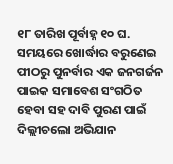୧୮ ତାରିଖ ପୂର୍ବାହ୍ନ ୧୦ ଘ. ସମୟରେ ଖୋର୍ଦ୍ଧାର ବରୁଣେଇ ପୀଠରୁ ପୁନର୍ବାର ଏକ ଜନଗର୍ଜନ ପାଇକ ସମାବେଶ ସଂଗଠିତ ହେବା ସହ ଦାବି ପୁରଣ ପାଇଁ ଦିଲ୍ଲୀଚଲୋ ଅଭିଯାନ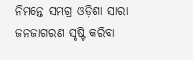ନିମନ୍ତେ ସମଗ୍ର ଓଡ଼ିଶା ସାରା ଜନଜାଗରଣ ସୃଷ୍ଟି କରିବା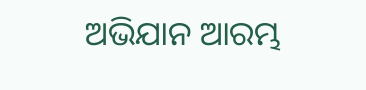ଅଭିଯାନ ଆରମ୍ଭ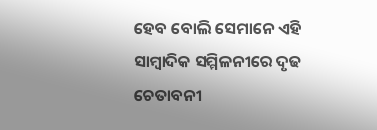ହେବ ବୋଲି ସେମାନେ ଏହି ସାମ୍ବାଦିକ ସମ୍ମିଳନୀରେ ଦୃଢ ଚେତାବନୀ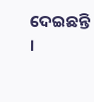ଦେଇଛନ୍ତି ।